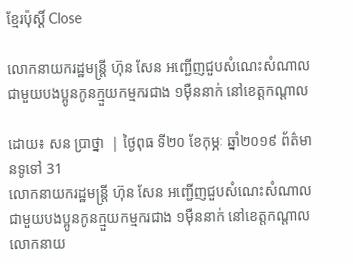ខ្មែរប៉ុស្ដិ៍ Close

លោកនាយករដ្ឋមន្រ្តី ហ៊ុន សែន អញ្ជើញជួបសំណេះសំណាលជាមួយបងប្អូនកូនក្មួយកម្មករជាង ១ម៉ឺននាក់ នៅខេត្តកណ្តាល

ដោយ៖ សន ប្រាថ្នា  | ថ្ងៃពុធ ទី២០ ខែកុម្ភៈ ឆ្នាំ២០១៩ ព័ត៌មានទូទៅ 31
លោកនាយករដ្ឋមន្រ្តី ហ៊ុន សែន អញ្ជើញជួបសំណេះសំណាលជាមួយបងប្អូនកូនក្មួយកម្មករជាង ១ម៉ឺននាក់ នៅខេត្តកណ្តាល លោកនាយ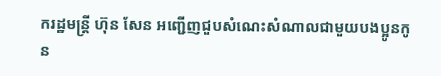ករដ្ឋមន្រ្តី ហ៊ុន សែន អញ្ជើញជួបសំណេះសំណាលជាមួយបងប្អូនកូន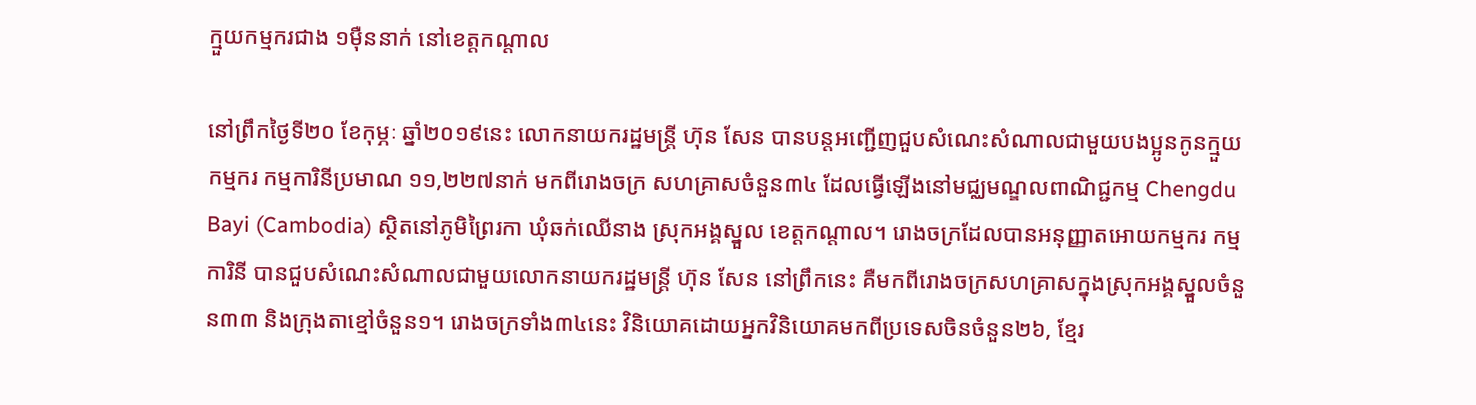ក្មួយកម្មករជាង ១ម៉ឺននាក់ នៅខេត្តកណ្តាល

នៅព្រឹកថ្ងៃទី២០ ខែកុម្ភៈ ឆ្នាំ២០១៩នេះ លោកនាយករដ្ឋមន្រ្តី ហ៊ុន សែន បានបន្តអញ្ជើញជួបសំណេះសំណាលជាមួយបងប្អូនកូនក្មួយកម្មករ កម្មការិនីប្រមាណ ១១,២២៧នាក់ មកពីរោងចក្រ សហគ្រាសចំនួន៣៤ ដែលធ្វើឡើងនៅមជ្ឈមណ្ឌលពាណិជ្ជកម្ម Chengdu Bayi (Cambodia) ស្ថិតនៅភូមិព្រៃរកា ឃុំឆក់ឈើនាង ស្រុកអង្គស្នួល ខេត្តកណ្តាល។ រោងចក្រដែលបានអនុញ្ញាតអោយកម្មករ កម្មការិនី បានជួបសំណេះសំណាលជាមួយលោកនាយករដ្ឋមន្រ្តី ហ៊ុន សែន នៅព្រឹកនេះ គឺមកពីរោងចក្រសហគ្រាសក្នុងស្រុកអង្គស្នួលចំនួន៣៣ និងក្រុងតាខ្មៅចំនួន១។ រោងចក្រទាំង៣៤នេះ វិនិយោគដោយអ្នកវិនិយោគមកពីប្រទេសចិនចំនួន២៦, ខ្មែរ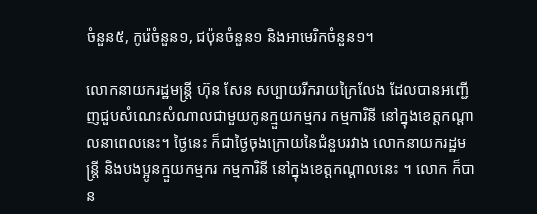ចំនួន៥, កូរ៉េចំនួន១, ជប៉ុនចំនួន១ និងអាមេរិកចំនួន១។

លោកនាយករដ្ឋមន្រ្តី ហ៊ុន សែន សប្បាយរីករាយក្រៃលែង ដែលបានអញ្ជើញជួបសំណេះសំណាលជាមួយកូនក្មួយកម្មករ កម្មការិនី នៅក្នុងខេត្តកណ្តាលនាពេលនេះ។ ថ្ងៃនេះ ក៏ជាថ្ងៃចុងក្រោយនៃជំនួបរវាង លោកនាយករដ្ឋមន្ត្រី និងបងប្អូនក្មួយកម្មករ កម្មការិនី នៅក្នុងខេត្តកណ្តាលនេះ ។ លោក ក៏បាន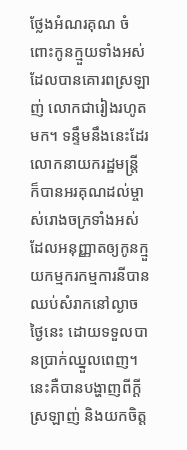ថ្លែងអំណរគុណ ចំពោះកូនក្មួយទាំងអស់ដែលបានគោរពស្រឡាញ់ លោកជារៀងរហូតមក។ ទន្ទឹមនឹងនេះដែរ លោកនាយករដ្ឋមន្រ្តី ក៏បានអរគុណដល់ម្ចាស់រោងចក្រទាំងអស់ដែលអនុញ្ញាតឲ្យកូនក្មួយកម្មករកម្មការនីបានឈប់សំរាកនៅល្ងាចថ្ងៃនេះ ដោយទទួលបានប្រាក់ឈ្នួលពេញ។ នេះគឺបានបង្ហាញពីក្តីស្រឡាញ់ និងយកចិត្ត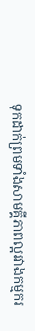ទុកដាក់ព្រមទាំងសាមគ្គីភាពល្អរវាងកម្មករ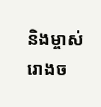និងម្ចាស់រោងច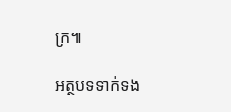ក្រ៕

អត្ថបទទាក់ទង